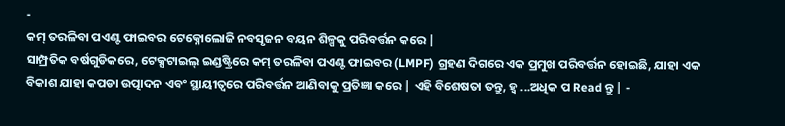-
କମ୍ ତରଳିବା ପଏଣ୍ଟ ଫାଇବର ଟେକ୍ନୋଲୋଜି ନବସୃଜନ ବୟନ ଶିଳ୍ପକୁ ପରିବର୍ତ୍ତନ କରେ |
ସାମ୍ପ୍ରତିକ ବର୍ଷଗୁଡିକରେ, ଟେକ୍ସଟାଇଲ୍ ଇଣ୍ଡଷ୍ଟ୍ରିରେ କମ୍ ତରଳିବା ପଏଣ୍ଟ ଫାଇବର (LMPF) ଗ୍ରହଣ ଦିଗରେ ଏକ ପ୍ରମୁଖ ପରିବର୍ତ୍ତନ ହୋଇଛି, ଯାହା ଏକ ବିକାଶ ଯାହା କପଡା ଉତ୍ପାଦନ ଏବଂ ସ୍ଥାୟୀତ୍ୱରେ ପରିବର୍ତ୍ତନ ଆଣିବାକୁ ପ୍ରତିଜ୍ଞା କରେ | ଏହି ବିଶେଷତା ତନ୍ତୁ, ହ୍ୱ ...ଅଧିକ ପ Read ନ୍ତୁ | -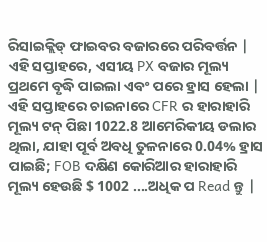ରିସାଇକ୍ଲିଡ୍ ଫାଇବର ବଜାରରେ ପରିବର୍ତ୍ତନ |
ଏହି ସପ୍ତାହରେ, ଏସୀୟ PX ବଜାର ମୂଲ୍ୟ ପ୍ରଥମେ ବୃଦ୍ଧି ପାଇଲା ଏବଂ ପରେ ହ୍ରାସ ହେଲା | ଏହି ସପ୍ତାହରେ ଚାଇନାରେ CFR ର ହାରାହାରି ମୂଲ୍ୟ ଟନ୍ ପିଛା 1022.8 ଆମେରିକୀୟ ଡଲାର ଥିଲା, ଯାହା ପୂର୍ବ ଅବଧି ତୁଳନାରେ 0.04% ହ୍ରାସ ପାଇଛି; FOB ଦକ୍ଷିଣ କୋରିଆର ହାରାହାରି ମୂଲ୍ୟ ହେଉଛି $ 1002 ....ଅଧିକ ପ Read ନ୍ତୁ |